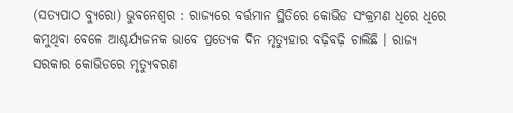(ସତ୍ୟପାଠ ବ୍ୟୁରୋ) ଭୁବନେଶ୍ୱର : ରାଜ୍ୟରେ ବର୍ତ୍ତମାନ ସ୍ଥିତିରେ କୋଭିଡ ସଂକ୍ରମଣ ଧିରେ ଧିରେ କମୁଥିବା ବେଳେ ଆଶ୍ଚର୍ଯ୍ୟଜନକ ଭାବେ ପ୍ରତ୍ୟେକ ଦିନ ମୃତ୍ୟୁହାର ବଢ଼ିବଢ଼ି ଚାଲିଛି । ରାଜ୍ୟ ସରକାର କୋଭିଡରେ ମୃତ୍ୟୁବରଣ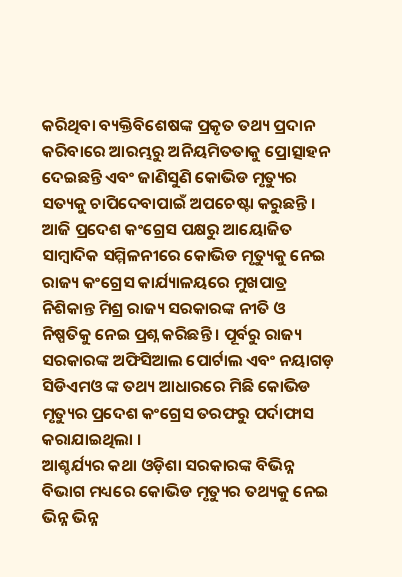କରିଥିବା ବ୍ୟକ୍ତିବିଶେଷଙ୍କ ପ୍ରକୃତ ତଥ୍ୟ ପ୍ରଦାନ କରିବାରେ ଆରମ୍ଭରୁ ଅନିୟମିତତାକୁ ପ୍ରୋତ୍ସାହନ ଦେଇଛନ୍ତି ଏବଂ ଜାଣିସୁଣି କୋଭିଡ ମୃତ୍ୟୁର ସତ୍ୟକୁ ଚାପିଦେବାପାଇଁ ଅପଚେଷ୍ଟା କରୁଛନ୍ତି ।
ଆଜି ପ୍ରଦେଶ କଂଗ୍ରେସ ପକ୍ଷରୁ ଆୟୋଜିତ ସାମ୍ବାଦିକ ସମ୍ମିଳନୀରେ କୋଭିଡ ମୃତ୍ୟୁକୁ ନେଇ ରାଜ୍ୟ କଂଗ୍ରେସ କାର୍ଯ୍ୟାଳୟରେ ମୁଖପାତ୍ର ନିଶିକାନ୍ତ ମିଶ୍ର ରାଜ୍ୟ ସରକାରଙ୍କ ନୀତି ଓ ନିଷ୍ପତିକୁ ନେଇ ପ୍ରଶ୍ନ କରିଛନ୍ତି । ପୂର୍ବରୁ ରାଜ୍ୟ ସରକାରଙ୍କ ଅଫିସିଆଲ ପୋର୍ଟାଲ ଏବଂ ନୟାଗଡ଼ ସିଡିଏମଓ ଙ୍କ ତଥ୍ୟ ଆଧାରରେ ମିଛି କୋଭିଡ ମୃତ୍ୟୁର ପ୍ରଦେଶ କଂଗ୍ରେସ ତରଫରୁ ପର୍ଦାଫାସ କରାଯାଇଥିଲା ।
ଆଶ୍ଚର୍ଯ୍ୟର କଥା ଓଡ଼ିଶା ସରକାରଙ୍କ ବିଭିନ୍ନ ବିଭାଗ ମଧ୍ୟରେ କୋଭିଡ ମୃତ୍ୟୁର ତଥ୍ୟକୁ ନେଇ ଭିନ୍ନ ଭିନ୍ନ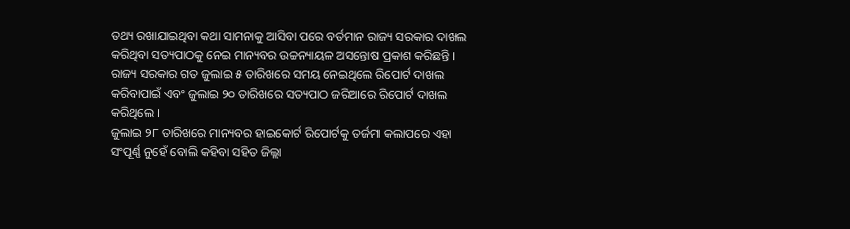ତଥ୍ୟ ରଖାଯାଇଥିବା କଥା ସାମନାକୁ ଆସିବା ପରେ ବର୍ତମାନ ରାଜ୍ୟ ସରକାର ଦାଖଲ କରିଥିବା ସତ୍ୟପାଠକୁ ନେଇ ମାନ୍ୟବର ଉଚ୍ଚନ୍ୟାୟଳ ଅସନ୍ତୋଷ ପ୍ରକାଶ କରିଛନ୍ତି । ରାଜ୍ୟ ସରକାର ଗତ ଜୁଲାଇ ୫ ତାରିଖରେ ସମୟ ନେଇଥିଲେ ରିପୋର୍ଟ ଦାଖଲ କରିବାପାଇଁ ଏବଂ ଜୁଲାଇ ୨୦ ତାରିଖରେ ସତ୍ୟପାଠ ଜରିଆରେ ରିପୋର୍ଟ ଦାଖଲ କରିଥିଲେ ।
ଜୁଲାଇ ୨୮ ତାରିଖରେ ମାନ୍ୟବର ହାଇକୋର୍ଟ ରିପୋର୍ଟକୁ ତର୍ଜମା କଲାପରେ ଏହା ସଂପୂର୍ଣ୍ଣ ନୁହେଁ ବୋଲି କହିବା ସହିତ ଜିଲ୍ଲା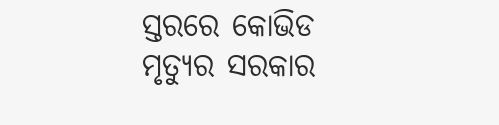ସ୍ତରରେ କୋଭିଡ ମୃତ୍ୟୁର ସରକାର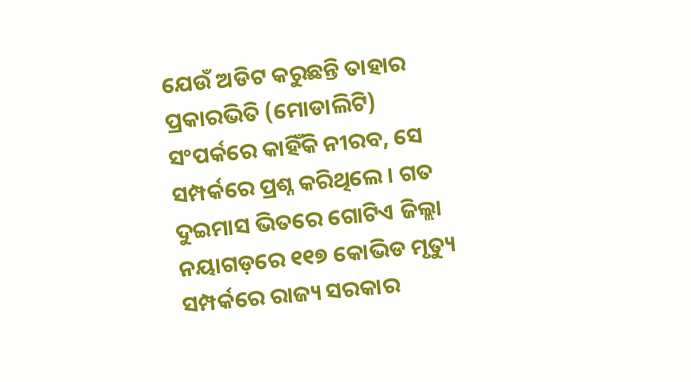ଯେଉଁ ଅଡିଟ କରୁଛନ୍ତି ତାହାର ପ୍ରକାରଭିତି (ମୋଡାଲିଟି) ସଂପର୍କରେ କାହିଁକି ନୀରବ, ସେ ସମ୍ପର୍କରେ ପ୍ରଶ୍ନ କରିଥିଲେ । ଗତ ଦୁଇମାସ ଭିତରେ ଗୋଟିଏ ଜିଲ୍ଲା ନୟାଗଡ଼ରେ ୧୧୭ କୋଭିଡ ମୃତ୍ୟୁ ସମ୍ପର୍କରେ ରାଜ୍ୟ ସରକାର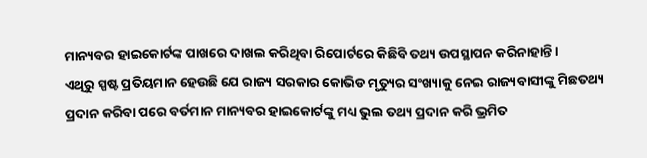ମାନ୍ୟବର ହାଇକୋର୍ଟଙ୍କ ପାଖରେ ଦାଖଲ କରିଥିବା ରିପୋର୍ଟରେ କିଛିବି ତଥ୍ୟ ଉପସ୍ଥାପନ କରିନାହାନ୍ତି ।
ଏଥିରୁ ସ୍ପଷ୍ଟ ପ୍ରତିୟମାନ ହେଉଛି ଯେ ରାଜ୍ୟ ସରକାର କୋଭିଡ ମୃତ୍ୟୁର ସଂଖ୍ୟାକୁ ନେଇ ରାଜ୍ୟବାସୀଙ୍କୁ ମିଛତଥ୍ୟ ପ୍ରଦାନ କରିବା ପରେ ବର୍ତମାନ ମାନ୍ୟବର ହାଇକୋର୍ଟଙ୍କୁ ମଧ୍ୟ ଭୁଲ ତଥ୍ୟ ପ୍ରଦାନ କରି ଭ୍ରମିତ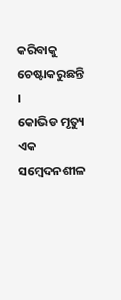କରିବାକୁ ଚେଷ୍ଟାକରୁଛନ୍ତି ।
କୋଭିଡ ମୃତ୍ୟୁ ଏକ ସମ୍ବେଦନଶୀଳ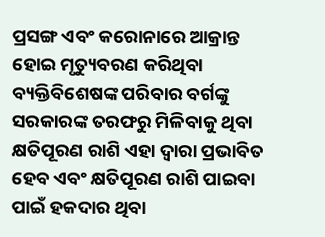ପ୍ରସଙ୍ଗ ଏବଂ କରୋନାରେ ଆକ୍ରାନ୍ତ ହୋଇ ମୃତ୍ୟୁବରଣ କରିଥିବା ବ୍ୟକ୍ତିବିଶେଷଙ୍କ ପରିବାର ବର୍ଗଙ୍କୁ ସରକାରଙ୍କ ତରଫରୁ ମିଳିବାକୁ ଥିବା କ୍ଷତିପୂରଣ ରାଶି ଏହା ଦ୍ୱାରା ପ୍ରଭାବିତ ହେବ ଏବଂ କ୍ଷତିପୂରଣ ରାଶି ପାଇବା ପାଇଁ ହକଦାର ଥିବା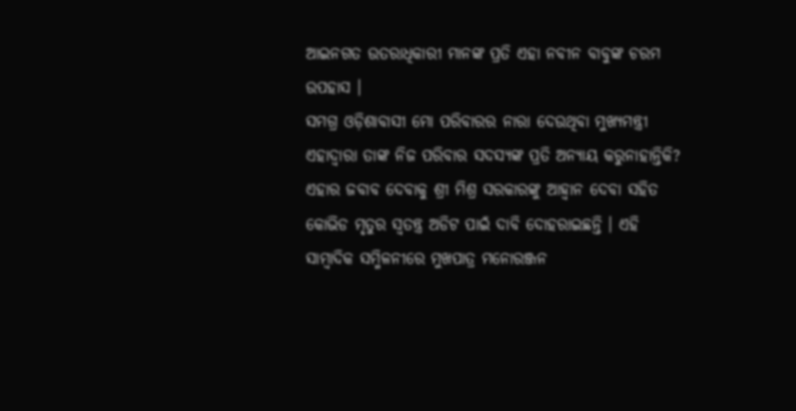ଆଇନଗତ ଉତରାଧିକାରୀ ମାନଙ୍କ ପ୍ରତି ଏହା ନବୀନ ବାବୁଙ୍କ ଚରମ ଉପହାସ ।
ସମଗ୍ର ଓଡ଼ିଶାବାସୀ ମୋ ପରିବାରର ନାରା ଦେଉଥିବା ମୁଖ୍ୟମନ୍ତ୍ରୀ ଏହାଦ୍ୱାରା ତାଙ୍କ ନିଜ ପରିବାର ସଦସ୍ୟଙ୍କ ପ୍ରତି ଅନ୍ୟାୟ କରୁନାହାନ୍ତିକି? ଏହାର ଜବାବ ଦେବାକୁ ଶ୍ରୀ ମିଶ୍ର ସରକାରଙ୍କୁ ଆହ୍ୱାନ ଦେବା ସହିତ କୋଭିଡ ମୃତୁର ସ୍ୱତନ୍ତ୍ର ଅଡିଟ ପାଇଁ ଦାବି ଦୋହରାଇଛନ୍ତି । ଏହି ସାମ୍ବାଦିକ ସମ୍ମିଳନୀରେ ମୁଖପାତ୍ର ମନୋରଞ୍ଜନ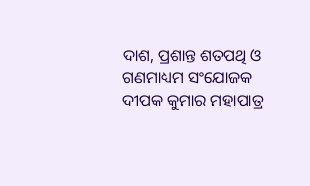ଦାଶ, ପ୍ରଶାନ୍ତ ଶତପଥି ଓ ଗଣମାଧ୍ୟମ ସଂଯୋଜକ ଦୀପକ କୁମାର ମହାପାତ୍ର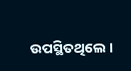ଉପସ୍ଥିତଥିଲେ ।